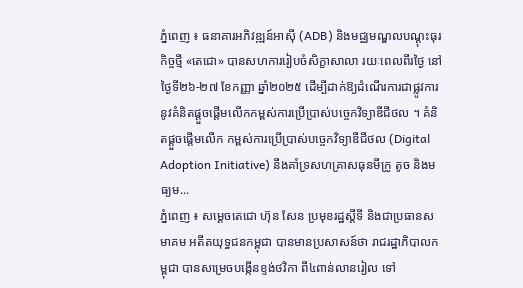ភ្នំពេញ ៖ ធនាគារអភិវឌ្ឍន៍អាស៊ី (ADB) និងមជ្ឈមណ្ឌលបណ្តុះធុរកិច្ចថ្មី «តេជោ» បានសហការរៀបចំសិក្ខាសាលា រយៈពេលពីរថ្ងៃ នៅថ្ងៃទី២៦-២៧ ខែកញ្ញា ឆ្នាំ២០២៥ ដើម្បីដាក់ឱ្យដំណើរការជាផ្លូវការ នូវគំនិតផ្តួចផ្តើមលើកកម្ពស់ការប្រើប្រាស់បច្ចេកវិទ្យាឌីជីថល ។ គំនិតផ្តួចផ្តើមលើក កម្ពស់ការប្រើប្រាស់បច្ចេកវិទ្យាឌីជីថល (Digital Adoption Initiative) នឹងគាំទ្រសហគ្រាសធុនមីក្រូ តូច និងមធ្យម...
ភ្នំពេញ ៖ សម្តេចតេជោ ហ៊ុន សែន ប្រមុខរដ្ឋស្តីទី និងជាប្រធានសមាគម អតីតយុទ្ធជនកម្ពុជា បានមានប្រសាសន៍ថា រាជរដ្ឋាភិបាលកម្ពុជា បានសម្រេចបង្កើនខ្ទង់ថវិកា ពី៤ពាន់លានរៀល ទៅ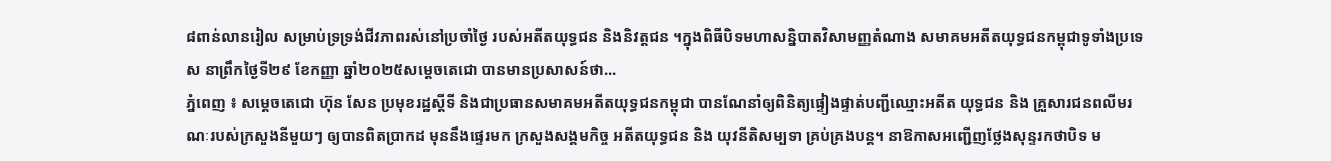៨ពាន់លានរៀល សម្រាប់ទ្រទ្រង់ជីវភាពរស់នៅប្រចាំថ្ងៃ របស់អតីតយុទ្ធជន និងនិវត្តជន ។ក្នុងពិធីបិទមហាសន្និបាតវិសាមញ្ញតំណាង សមាគមអតីតយុទ្ធជនកម្ពុជាទូទាំងប្រទេស នាព្រឹកថ្ងៃទី២៩ ខែកញ្ញា ឆ្នាំ២០២៥សម្តេចតេជោ បានមានប្រសាសន៍ថា...
ភ្នំពេញ ៖ សម្តេចតេជោ ហ៊ុន សែន ប្រមុខរដ្ឋស្តីទី និងជាប្រធានសមាគមអតីតយុទ្ធជនកម្ពុជា បានណែនាំឲ្យពិនិត្យផ្ទៀងផ្ទាត់បញ្ជីឈ្មោះអតីត យុទ្ធជន និង គ្រួសារជនពលីមរណៈរបស់ក្រសួងនីមួយៗ ឲ្យបានពិតប្រាកដ មុននឹងផ្ទេរមក ក្រសួងសង្គមកិច្ច អតីតយុទ្ធជន និង យុវនីតិសម្បទា គ្រប់គ្រងបន្ត។ នាឱកាសអញ្ជើញថ្លែងសុន្ទរកថាបិទ ម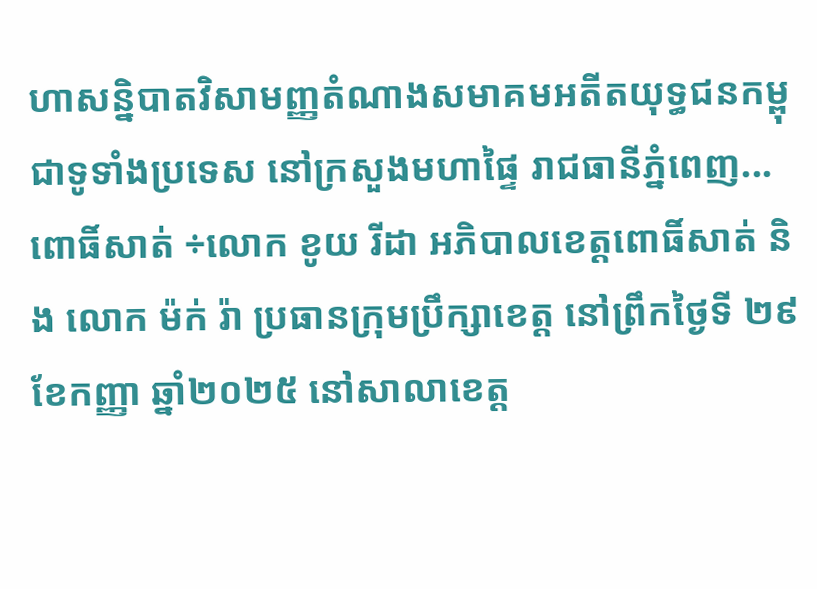ហាសន្និបាតវិសាមញ្ញតំណាងសមាគមអតីតយុទ្ធជនកម្ពុជាទូទាំងប្រទេស នៅក្រសួងមហាផ្ទៃ រាជធានីភ្នំពេញ...
ពោធិ៍សាត់ ÷លោក ខូយ រីដា អភិបាលខេត្តពោធិ៍សាត់ និង លោក ម៉ក់ រ៉ា ប្រធានក្រុមប្រឹក្សាខេត្ត នៅព្រឹកថ្ងៃទី ២៩ ខែកញ្ញា ឆ្នាំ២០២៥ នៅសាលាខេត្ត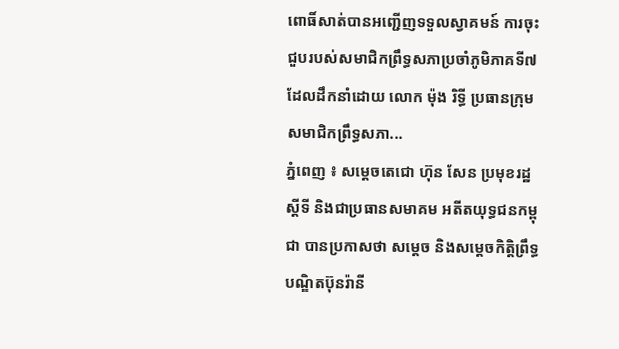ពោធិ៍សាត់បានអញ្ជេីញទទួលស្វាគមន៍ ការចុះជួបរបស់សមាជិកព្រឹទ្ធសភាប្រចាំភូមិភាគទី៧ ដែលដឹកនាំដោយ លោក ម៉ុង រិទ្ធី ប្រធានក្រុមសមាជិកព្រឹទ្ធសភា...
ភ្នំពេញ ៖ សម្តេចតេជោ ហ៊ុន សែន ប្រមុខរដ្ឋស្តីទី និងជាប្រធានសមាគម អតីតយុទ្ធជនកម្ពុជា បានប្រកាសថា សម្តេច និងសម្តេចកិត្តិព្រឹទ្ធបណ្ឌិតប៊ុនរ៉ានី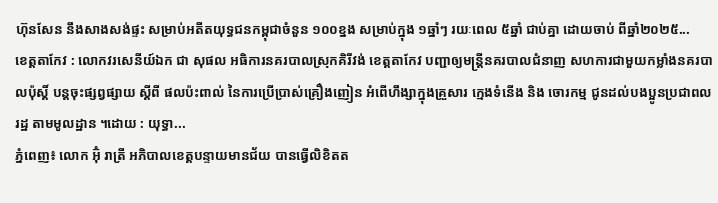ហ៊ុនសែន នឹងសាងសង់ផ្ទះ សម្រាប់អតីតយុទ្ធជនកម្ពុជាចំនួន ១០០ខ្នង សម្រាប់ក្នុង ១ឆ្នាំៗ រយៈពេល ៥ឆ្នាំ ជាប់គ្នា ដោយចាប់ ពីឆ្នាំ២០២៥...
ខេត្តតាកែវ : លោកវរសេនីយ៍ឯក ជា សុផល អធិការនគរបាលស្រុកគិរីវង់ ខេត្តតាកែវ បញ្ជាឲ្យមន្ត្រីនគរបាលជំនាញ សហការជាមួយកម្លាំងនគរបាលប៉ុស្តិ៍ បន្តចុះផ្សព្វផ្សាយ ស្តីពី ផលប៉ះពាល់ នៃការប្រើប្រាស់គ្រឿងញៀន អំពើហឹង្សាក្នុងគ្រួសារ ក្មេងទំនើង និង ចោរកម្ម ជូនដល់បងប្អូនប្រជាពលរដ្ឋ តាមមូលដ្ឋាន ។ដោយ : យុទ្ធា...
ភ្នំពេញ៖ លោក អ៊ុំ រាត្រី អភិបាលខេត្តបន្ទាយមានជ័យ បានធ្វើលិខិតត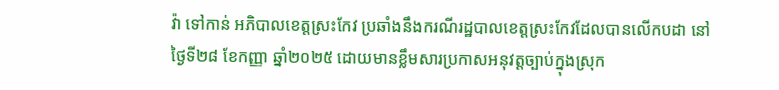វ៉ា ទៅកាន់ អភិបាលខេត្តស្រះកែវ ប្រឆាំងនឹងករណីរដ្ឋបាលខេត្តស្រះកែវដែលបានលើកបដា នៅថ្ងៃទី២៨ ខែកញ្ញា ឆ្នាំ២០២៥ ដោយមានខ្លឹមសារប្រកាសអនុវត្តច្បាប់ក្នុងស្រុក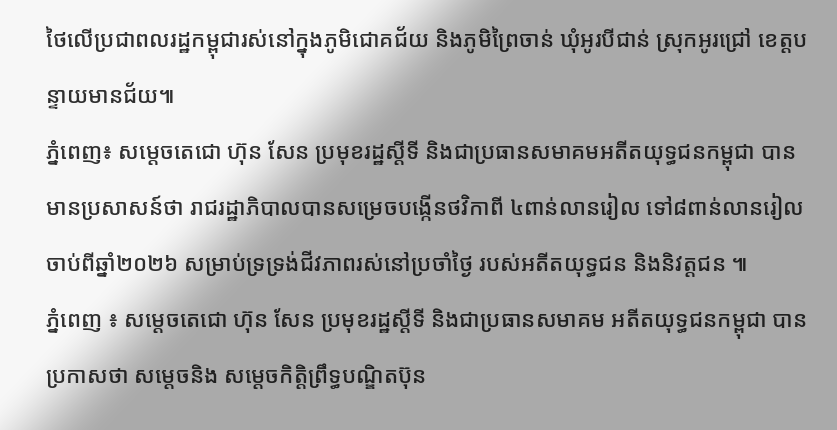ថៃលើប្រជាពលរដ្ឋកម្ពុជារស់នៅក្នុងភូមិជោគជ័យ និងភូមិព្រៃចាន់ ឃុំអូរបីជាន់ ស្រុកអូរជ្រៅ ខេត្តបន្ទាយមានជ័យ៕
ភ្នំពេញ៖ សម្តេចតេជោ ហ៊ុន សែន ប្រមុខរដ្ឋស្តីទី និងជាប្រធានសមាគមអតីតយុទ្ធជនកម្ពុជា បានមានប្រសាសន៍ថា រាជរដ្ឋាភិបាលបានសម្រេចបង្កើនថវិកាពី ៤ពាន់លានរៀល ទៅ៨ពាន់លានរៀល ចាប់ពីឆ្នាំ២០២៦ សម្រាប់ទ្រទ្រង់ជីវភាពរស់នៅប្រចាំថ្ងៃ របស់អតីតយុទ្ធជន និងនិវត្តជន ៕
ភ្នំពេញ ៖ សម្តេចតេជោ ហ៊ុន សែន ប្រមុខរដ្ឋស្តីទី និងជាប្រធានសមាគម អតីតយុទ្ធជនកម្ពុជា បានប្រកាសថា សម្តេចនិង សម្តេចកិត្តិព្រឹទ្ធបណ្ឌិតប៊ុន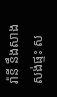រ៉ានី នឹងសាងសង់ផ្ទះ ស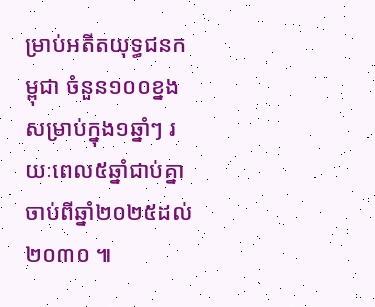ម្រាប់អតីតយុទ្ធជនកម្ពុជា ចំនួន១០០ខ្នងសម្រាប់ក្នុង១ឆ្នាំៗ រយៈពេល៥ឆ្នាំជាប់គ្នា ចាប់ពីឆ្នាំ២០២៥ដល់២០៣០ ៕